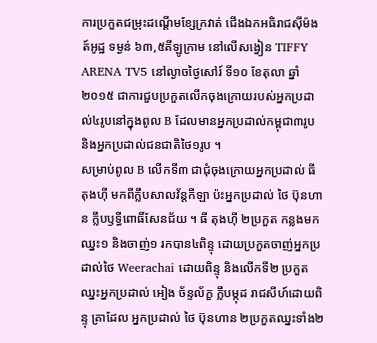ការប្រកួតជម្រុះដណ្ដើមខ្សែក្រវាត់ ជើងឯកអធិរាជស៊ីម៉ងត៍អូដ្ឋ ទម្ងន់ ៦៣,៥គីឡូក្រាម នៅលើសង្វៀន TIFFY ARENA TV5 នៅល្ងាចថ្ងៃសៅរ៍ ទី១០ ខែតុលា ឆ្នាំ២០១៥ ជាការជួបប្រកួតលើកចុងក្រោយរបស់អ្នកប្រដាល់៤រូបនៅក្នុងពូល B ដែលមានអ្នកប្រដាល់កម្ពុជា៣រូប និងអ្នកប្រដាល់ជនជាតិថៃ១រូប ។
សម្រាប់ពូល B លើកទី៣ ជាជុំចុងក្រោយអ្នកប្រដាល់ ធី តុងហ៊ី មកពីក្លឹបសាលវ័ន្តកីឡា ប៉ះអ្នកប្រដាល់ ថៃ ប៊ុនហាន ក្លឹបឫទ្ធីពោធិ៍សែនជ័យ ។ ធី តុងហ៊ី ២ប្រកួត កន្លងមក ឈ្នះ១ និងចាញ់១ រកបាន៤ពិន្ទុ ដោយប្រកួតចាញ់អ្នកប្រដាល់ថៃ Weerachai ដោយពិន្ទុ និងលើកទី២ ប្រកួតឈ្នះអ្នកប្រដាល់ អៀង ច័ន្ទល័ក្ខ ក្លឹបម្កុដ រាជសីហ៍ដោយពិន្ទុ គ្រាដែល អ្នកប្រដាល់ ថៃ ប៊ុនហាន ២ប្រកួតឈ្នះទាំង២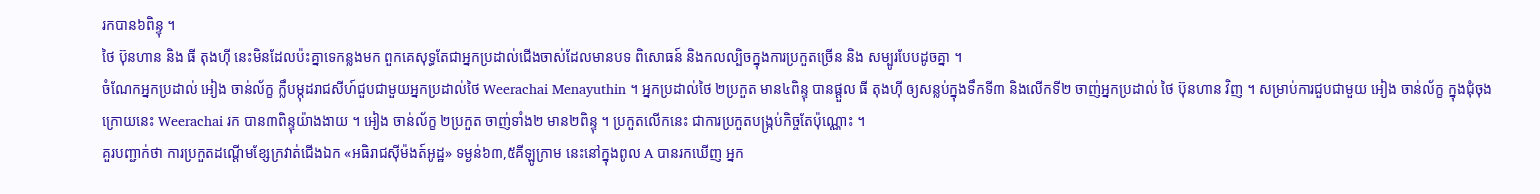រកបាន៦ពិន្ទុ ។
ថៃ ប៊ុនហាន និង ធី តុងហ៊ី នេះមិនដែលប៉ះគ្នាទេកន្លងមក ពួកគេសុទ្ធតែជាអ្នកប្រដាល់ជើងចាស់ដែលមានបទ ពិសោធន៍ និងកលល្បិចក្នុងការប្រកួតច្រើន និង សម្បូរបែបដូចគ្នា ។
ចំណែកអ្នកប្រដាល់ អៀង ចាន់ល័ក្ខ ក្លឹបម្កុដរាជសីហ៍ជួបជាមួយអ្នកប្រដាល់ថៃ Weerachai Menayuthin ។ អ្នកប្រដាល់ថៃ ២ប្រកួត មាន៤ពិន្ទុ បានផ្តួល ធី តុងហ៊ី ឲ្យសន្លប់ក្នុងទឹកទី៣ និងលើកទី២ ចាញ់អ្នកប្រដាល់ ថៃ ប៊ុនហាន វិញ ។ សម្រាប់ការជួបជាមួយ អៀង ចាន់ល័ក្ខ ក្នុងជុំចុងក្រោយនេះ Weerachai រក បាន៣ពិន្ទុយ៉ាងងាយ ។ អៀង ចាន់ល័ក្ខ ២ប្រកួត ចាញ់ទាំង២ មាន២ពិន្ទុ ។ ប្រកួតលើកនេះ ជាការប្រកួតបង្ក្រប់កិច្ចតែប៉ុណ្ណោះ ។
គួរបញ្ជាក់ថា ការប្រកួតដណ្ដើមខ្សែក្រវាត់ជើងឯក «អធិរាជស៊ីម៉ងត៍អូដ្ឋ» ទម្ងន់៦៣,៥គីឡូក្រាម នេះនៅក្នុងពូល A បានរកឃើញ អ្នក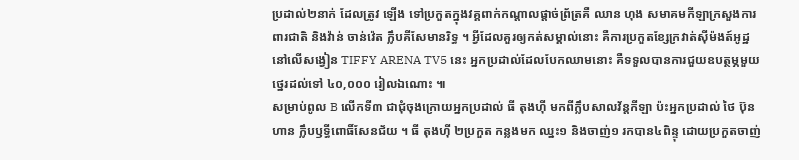ប្រដាល់២នាក់ ដែលត្រូវ ឡើង ទៅប្រកួតក្នុងវគ្គពាក់កណ្ដាលផ្ដាច់ព្រ័ត្រគឺ ឈាន ហុង សមាគមកីឡាក្រសួងការពារជាតិ និងវ៉ាន់ ចាន់វ៉េត ក្លឹបគីសែមានរិទ្ធ ។ អ្វីដែលគួរឲ្យកត់សម្គាល់នោះ គឺការប្រកួតខ្សែក្រវាត់ស៊ីម៉ងត៍អូដ្ឋ នៅលើសង្វៀន TIFFY ARENA TV5 នេះ អ្នកប្រដាល់ដែលបែកឈាមនោះ គឺទទួលបានការជួយឧបត្ថម្ភមួយថ្នេរដល់ទៅ ៤០,០០០ រៀលឯណោះ ៕
សម្រាប់ពូល B លើកទី៣ ជាជុំចុងក្រោយអ្នកប្រដាល់ ធី តុងហ៊ី មកពីក្លឹបសាលវ័ន្តកីឡា ប៉ះអ្នកប្រដាល់ ថៃ ប៊ុនហាន ក្លឹបឫទ្ធីពោធិ៍សែនជ័យ ។ ធី តុងហ៊ី ២ប្រកួត កន្លងមក ឈ្នះ១ និងចាញ់១ រកបាន៤ពិន្ទុ ដោយប្រកួតចាញ់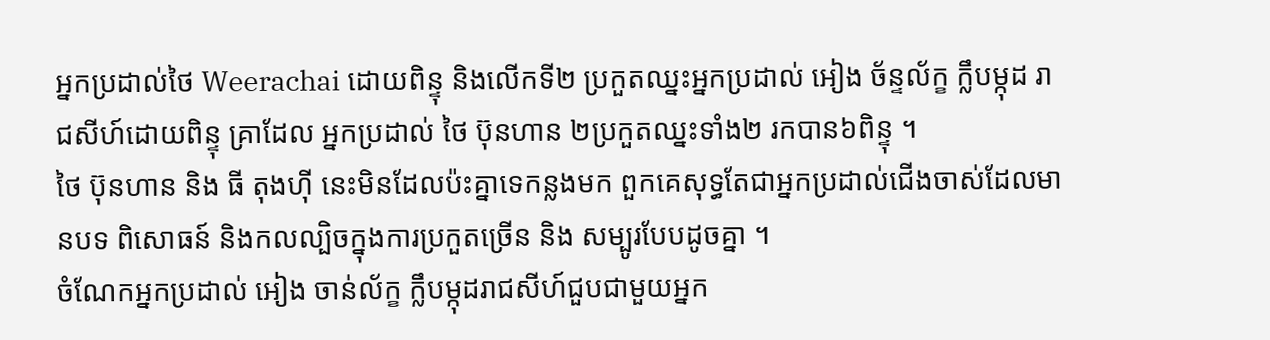អ្នកប្រដាល់ថៃ Weerachai ដោយពិន្ទុ និងលើកទី២ ប្រកួតឈ្នះអ្នកប្រដាល់ អៀង ច័ន្ទល័ក្ខ ក្លឹបម្កុដ រាជសីហ៍ដោយពិន្ទុ គ្រាដែល អ្នកប្រដាល់ ថៃ ប៊ុនហាន ២ប្រកួតឈ្នះទាំង២ រកបាន៦ពិន្ទុ ។
ថៃ ប៊ុនហាន និង ធី តុងហ៊ី នេះមិនដែលប៉ះគ្នាទេកន្លងមក ពួកគេសុទ្ធតែជាអ្នកប្រដាល់ជើងចាស់ដែលមានបទ ពិសោធន៍ និងកលល្បិចក្នុងការប្រកួតច្រើន និង សម្បូរបែបដូចគ្នា ។
ចំណែកអ្នកប្រដាល់ អៀង ចាន់ល័ក្ខ ក្លឹបម្កុដរាជសីហ៍ជួបជាមួយអ្នក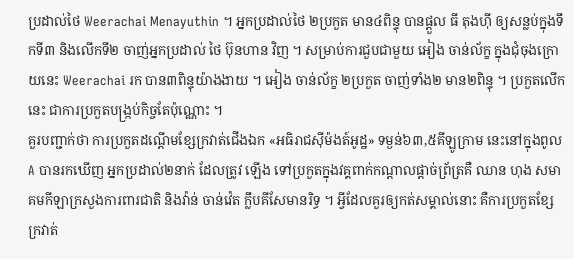ប្រដាល់ថៃ Weerachai Menayuthin ។ អ្នកប្រដាល់ថៃ ២ប្រកួត មាន៤ពិន្ទុ បានផ្តួល ធី តុងហ៊ី ឲ្យសន្លប់ក្នុងទឹកទី៣ និងលើកទី២ ចាញ់អ្នកប្រដាល់ ថៃ ប៊ុនហាន វិញ ។ សម្រាប់ការជួបជាមួយ អៀង ចាន់ល័ក្ខ ក្នុងជុំចុងក្រោយនេះ Weerachai រក បាន៣ពិន្ទុយ៉ាងងាយ ។ អៀង ចាន់ល័ក្ខ ២ប្រកួត ចាញ់ទាំង២ មាន២ពិន្ទុ ។ ប្រកួតលើកនេះ ជាការប្រកួតបង្ក្រប់កិច្ចតែប៉ុណ្ណោះ ។
គួរបញ្ជាក់ថា ការប្រកួតដណ្ដើមខ្សែក្រវាត់ជើងឯក «អធិរាជស៊ីម៉ងត៍អូដ្ឋ» ទម្ងន់៦៣,៥គីឡូក្រាម នេះនៅក្នុងពូល A បានរកឃើញ អ្នកប្រដាល់២នាក់ ដែលត្រូវ ឡើង ទៅប្រកួតក្នុងវគ្គពាក់កណ្ដាលផ្ដាច់ព្រ័ត្រគឺ ឈាន ហុង សមាគមកីឡាក្រសួងការពារជាតិ និងវ៉ាន់ ចាន់វ៉េត ក្លឹបគីសែមានរិទ្ធ ។ អ្វីដែលគួរឲ្យកត់សម្គាល់នោះ គឺការប្រកួតខ្សែក្រវាត់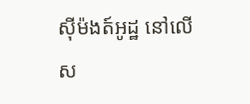ស៊ីម៉ងត៍អូដ្ឋ នៅលើស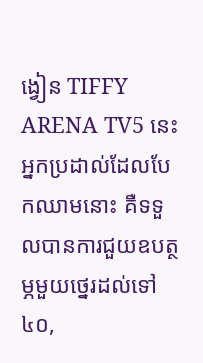ង្វៀន TIFFY ARENA TV5 នេះ អ្នកប្រដាល់ដែលបែកឈាមនោះ គឺទទួលបានការជួយឧបត្ថម្ភមួយថ្នេរដល់ទៅ ៤០,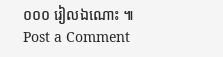០០០ រៀលឯណោះ ៕
Post a Comment